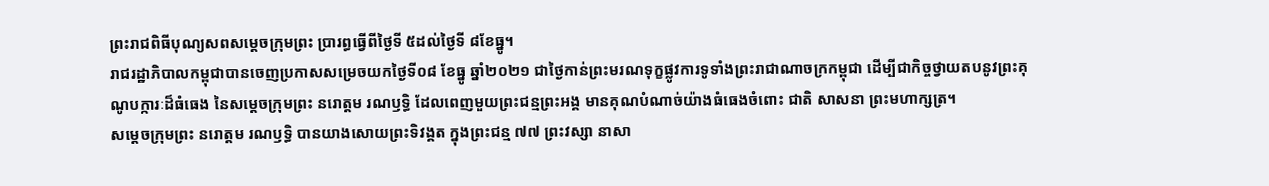ព្រះរាជពិធីបុណ្យសពសម្តេចក្រុមព្រះ ប្រារព្ធធ្វើពីថ្ងៃទី ៥ដល់ថ្ងៃទី ៨ខែធ្នូ។
រាជរដ្ឋាភិបាលកម្ពុជាបានចេញប្រកាសសម្រេចយកថ្ងៃទី០៨ ខែធ្នូ ឆ្នាំ២០២១ ជាថ្ងៃកាន់ព្រះមរណទុក្ខផ្លូវការទូទាំងព្រះរាជាណាចក្រកម្ពុជា ដើម្បីជាកិច្ចថ្វាយតបនូវព្រះគុណូបក្ការៈដ៏ធំធេង នៃសម្តេចក្រុមព្រះ នរោត្តម រណឫទ្ធិ ដែលពេញមួយព្រះជន្មព្រះអង្គ មានគុណបំណាច់យ៉ាងធំធេងចំពោះ ជាតិ សាសនា ព្រះមហាក្សត្រ។
សម្តេចក្រុមព្រះ នរោត្តម រណឫទ្ធិ បានយាងសោយព្រះទិវង្គត ក្នុងព្រះជន្ម ៧៧ ព្រះវស្សា នាសា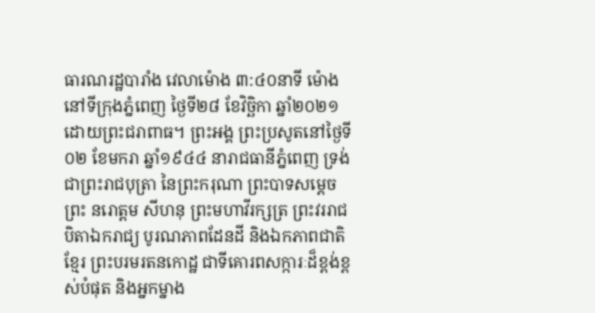ធារណរដ្ឋបារាំង វេលាម៉ោង ៣:៤០នាទី ម៉ោងនៅទីក្រុងភ្នំពេញ ថ្ងៃទី២៨ ខែវិច្ឆិកា ឆ្នាំ២០២១ ដោយព្រះជរាពាធ។ ព្រះអង្គ ព្រះប្រសូតនៅថ្ងៃទី០២ ខែមករា ឆ្នាំ១៩៤៤ នារាជធានីភ្នំពេញ ទ្រង់ជាព្រះរាជបុត្រា នៃព្រះករុណា ព្រះបាទសម្តេចព្រះ នរោត្តម សីហនុ ព្រះមហាវីរក្សត្រ ព្រះវររាជបិតាឯករាជ្យ បូរណភាពដែនដី និងឯកភាពជាតិខ្មែរ ព្រះបរមរតនកោដ្ឋ ជាទីគោរពសក្ការៈដ៏ខ្ពង់ខ្ពស់បំផុត និងអ្នកម្នាង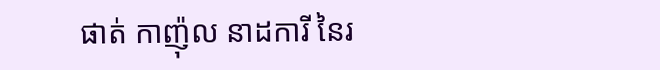ផាត់ កាញ៉ុល នាដការី នៃរ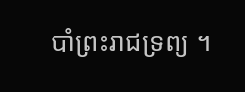បាំព្រះរាជទ្រព្យ ។